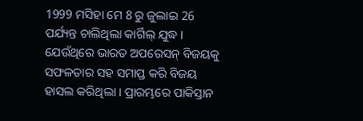1999 ମସିହା ମେ 8 ରୁ ଜୁଲାଇ 26 ପର୍ଯ୍ୟନ୍ତ ଚାଲିଥିଲା କାର୍ଗିଲ୍ ଯୁଦ୍ଧ । ଯେଉଁଥିରେ ଭାରତ ଅପରେସନ୍ ବିଜୟକୁ ସଫଳତାର ସହ ସମାପ୍ତ କରି ବିଜୟ ହାସଲ କରିଥିଲା । ପ୍ରାରମ୍ଭରେ ପାକିସ୍ତାନ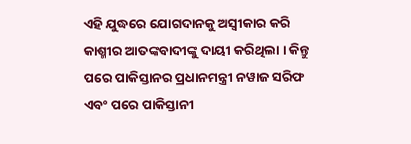ଏହି ଯୁଦ୍ଧରେ ଯୋଗଦାନକୁ ଅସ୍ୱୀକାର କରି କାଶ୍ମୀର ଆତଙ୍କବାଦୀଙ୍କୁ ଦାୟୀ କରିଥିଲା । କିନ୍ତୁ ପରେ ପାକିସ୍ତାନର ପ୍ରଧାନମନ୍ତ୍ରୀ ନୱାଜ ସରିଫ ଏବଂ ପରେ ପାକିସ୍ତାନୀ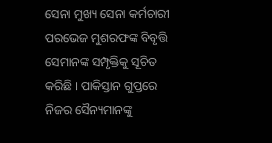ସେନା ମୁଖ୍ୟ ସେନା କର୍ମଚାରୀ ପରଭେଜ ମୁଶରଫଙ୍କ ବିବୃତ୍ତି ସେମାନଙ୍କ ସମ୍ପୃକ୍ତିକୁ ସୂଚିତ କରିଛି । ପାକିସ୍ତାନ ଗୁପ୍ତରେ ନିଜର ସୈନ୍ୟମାନଙ୍କୁ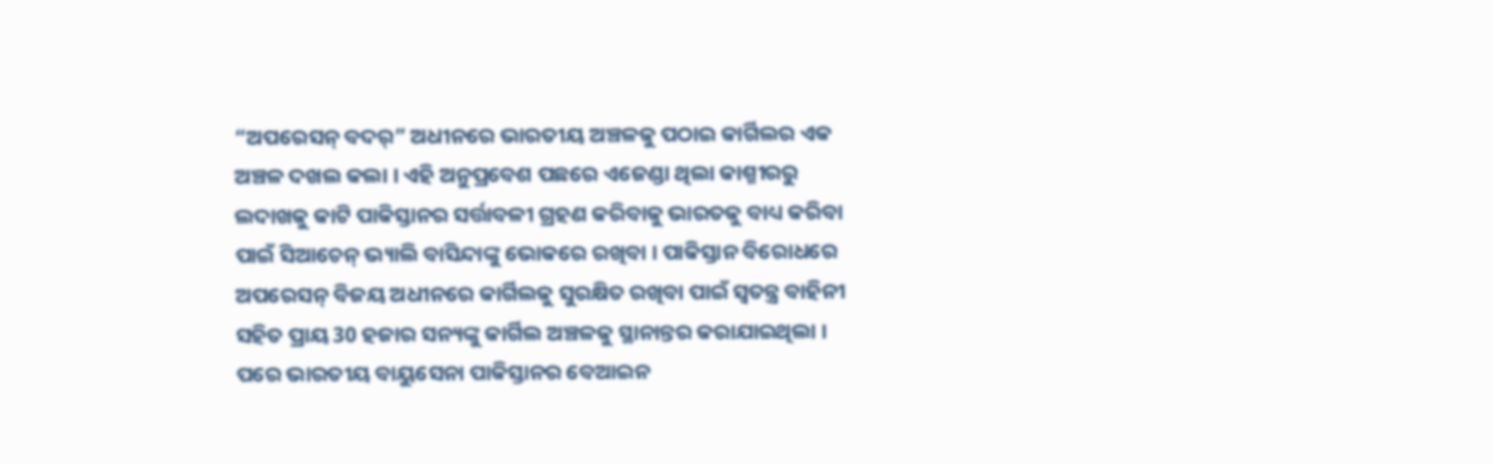“ଅପରେସନ୍ ବଦର୍” ଅଧୀନରେ ଭାରତୀୟ ଅଞ୍ଚଳକୁ ପଠାଇ କାର୍ଗିଲର ଏକ ଅଞ୍ଚଳ ଦଖଲ କଲା । ଏହି ଅନୁପ୍ରବେଶ ପଛରେ ଏଜେଣ୍ଡା ଥିଲା କାଶ୍ମୀରରୁ ଲଦାଖକୁ କାଟି ପାକିସ୍ତାନର ସର୍ତ୍ତାବଳୀ ଗ୍ରହଣ କରିବାକୁ ଭାରତକୁ ବାଧ୍ୟ କରିବା ପାଇଁ ସିଆଚେନ୍ ଭ୍ୟାଲି ବାସିନ୍ଦାଙ୍କୁ ଭୋକରେ ରଖିବା । ପାକିସ୍ତାନ ବିରୋଧରେ ଅପରେସନ୍ ବିଜୟ ଅଧୀନରେ କାର୍ଗିଲକୁ ସୁରକ୍ଷିତ ରଖିବା ପାଇଁ ସ୍ୱତନ୍ତ୍ର ବାହିନୀ ସହିତ ପ୍ରାୟ 30 ହଜାର ସନ୍ୟଙ୍କୁ କାର୍ଗିଲ ଅଞ୍ଚଳକୁ ସ୍ଥାନାନ୍ତର କରାଯାଇଥିଲା । ପରେ ଭାରତୀୟ ବାୟୁସେନା ପାକିସ୍ତାନର ବେଆଇନ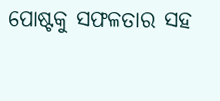ପୋଷ୍ଟକୁ ସଫଳତାର ସହ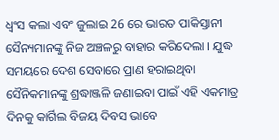ଧ୍ୱଂସ କଲା ଏବଂ ଜୁଲାଇ 26 ରେ ଭାରତ ପାକିସ୍ତାନୀ ସୈନ୍ୟମାନଙ୍କୁ ନିଜ ଅଞ୍ଚଳରୁ ବାହାର କରିଦେଲା । ଯୁଦ୍ଧ ସମୟରେ ଦେଶ ସେବାରେ ପ୍ରାଣ ହରାଇଥିବା ସୈନିକମାନଙ୍କୁ ଶ୍ରଦ୍ଧାଞ୍ଜଳି ଜଣାଇବା ପାଇଁ ଏହି ଏକମାତ୍ର ଦିନକୁ କାର୍ଗିଲ ବିଜୟ ଦିବସ ଭାବେ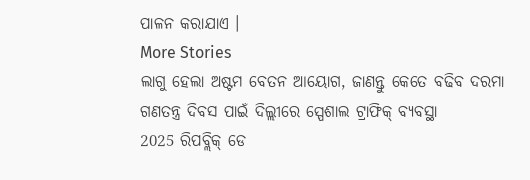ପାଳନ କରାଯାଏ ।
More Stories
ଲାଗୁ ହେଲା ଅଷ୍ଟମ ବେତନ ଆୟୋଗ, ଜାଣନ୍ତୁ କେତେ ବଢିବ ଦରମା
ଗଣତନ୍ତ୍ର ଦିବସ ପାଇଁ ଦିଲ୍ଲୀରେ ସ୍ପେଶାଲ ଟ୍ରାଫିକ୍ ବ୍ୟବସ୍ଥା
2025 ରିପବ୍ଲିକ୍ ଡେ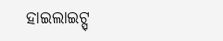ହାଇଲାଇଟ୍ସ୍